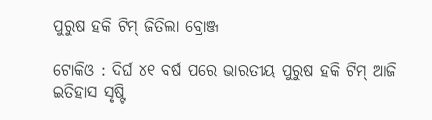ପୁରୁଷ ହକି ଟିମ୍ ଜିତିଲା ବ୍ରୋଞ୍ଜ

ଟୋକିଓ : ଦିର୍ଘ ୪୧ ବର୍ଷ ପରେ ଭାରତୀୟ ପୁରୁଷ ହକି ଟିମ୍ ଆଜି ଇତିହାସ ସୃଷ୍ଟି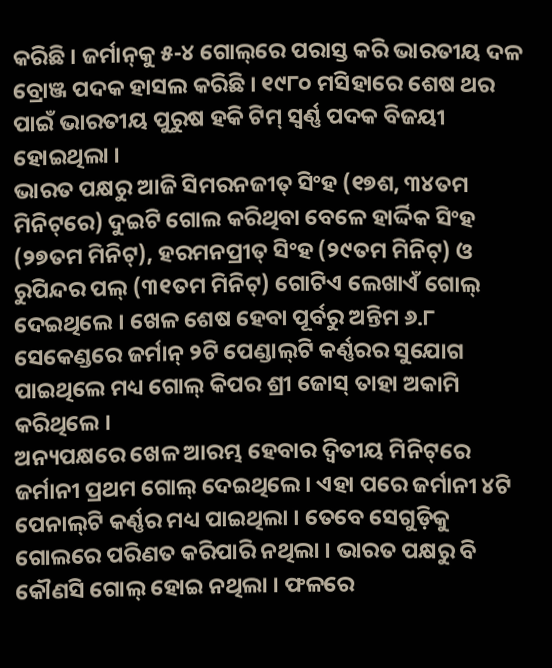କରିଛି । ଜର୍ମାନ୍‌କୁ ୫-୪ ଗୋଲ୍‌ରେ ପରାସ୍ତ କରି ଭାରତୀୟ ଦଳ ବ୍ରୋଞ୍ଜ ପଦକ ହାସଲ କରିଛି । ୧୯୮୦ ମସିହାରେ ଶେଷ ଥର ପାଇଁ ଭାରତୀୟ ପୁରୁଷ ହକି ଟିମ୍ ସ୍ୱର୍ଣ୍ଣ ପଦକ ବିଜୟୀ ହୋଇଥିଲା ।
ଭାରତ ପକ୍ଷରୁ ଆଜି ସିମରନଜୀତ୍ ସିଂହ (୧୭ଶ, ୩୪ତମ ମିନିଟ୍‌ରେ) ଦୁଇଟି ଗୋଲ କରିଥିବା ବେଳେ ହାର୍ଦ୍ଦିକ ସିଂହ (୨୭ତମ ମିନିଟ୍‌), ହରମନପ୍ରୀତ୍ ସିଂହ (୨୯ତମ ମିନିଟ୍‌) ଓ ରୁପିନ୍ଦର ପଲ୍ (୩୧ତମ ମିନିଟ୍‌) ଗୋଟିଏ ଲେଖାଏଁ ଗୋଲ୍ ଦେଇଥିଲେ । ଖେଳ ଶେଷ ହେବା ପୂର୍ବରୁ ଅନ୍ତିମ ୬.୮ ସେକେଣ୍ଡରେ ଜର୍ମାନ୍ ୨ଟି ପେଣ୍ଡାଲ୍‌ଟି କର୍ଣ୍ଣରର ସୁଯୋଗ ପାଇଥିଲେ ମଧ୍ୟ ଗୋଲ୍ କିପର ଶ୍ରୀ ଜୋସ୍ ତାହା ଅକାମି କରିଥିଲେ ।
ଅନ୍ୟପକ୍ଷରେ ଖେଳ ଆରମ୍ଭ ହେବାର ଦ୍ୱିତୀୟ ମିନିଟ୍‌ରେ ଜର୍ମାନୀ ପ୍ରଥମ ଗୋଲ୍ ଦେଇଥିଲେ । ଏହା ପରେ ଜର୍ମାନୀ ୪ଟି ପେନାଲ୍‌ଟି କର୍ଣ୍ଣର ମଧ୍ୟ ପାଇଥିଲା । ତେବେ ସେଗୁଡ଼ିକୁ ଗୋଲରେ ପରିଣତ କରିପାରି ନଥିଲା । ଭାରତ ପକ୍ଷରୁ ବି କୌଣସି ଗୋଲ୍ ହୋଇ ନଥିଲା । ଫଳରେ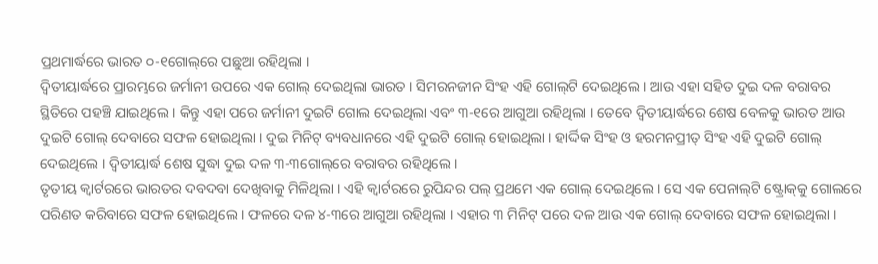ପ୍ରଥମାର୍ଦ୍ଧରେ ଭାରତ ୦-୧ଗୋଲ୍‌ରେ ପଛୁଆ ରହିଥିଲା ।
ଦ୍ୱିତୀୟାର୍ଦ୍ଧରେ ପ୍ରାରମ୍ଭରେ ଜର୍ମାନୀ ଉପରେ ଏକ ଗୋଲ୍ ଦେଇଥିଲା ଭାରତ । ସିମରନଜୀନ ସିଂହ ଏହି ଗୋଲ୍‌ଟି ଦେଇଥିଲେ । ଆଉ ଏହା ସହିତ ଦୁଇ ଦଳ ବରାବର ସ୍ଥିତିରେ ପହଞ୍ଚି ଯାଇଥିଲେ । କିନ୍ତୁ ଏହା ପରେ ଜର୍ମାନୀ ଦୁଇଟି ଗୋଲ ଦେଇଥିଲା ଏବଂ ୩-୧ରେ ଆଗୁଆ ରହିଥିଲା । ତେବେ ଦ୍ୱିତୀୟାର୍ଦ୍ଧରେ ଶେଷ ବେଳକୁ ଭାରତ ଆଉ ଦୁଇଟି ଗୋଲ୍ ଦେବାରେ ସଫଳ ହୋଇଥିଲା । ଦୁଇ ମିନିଟ୍ ବ୍ୟବଧାନରେ ଏହି ଦୁଇଟି ଗୋଲ୍ ହୋଇଥିଲା । ହାର୍ଦ୍ଦିକ ସିଂହ ଓ ହରମନପ୍ରୀତ୍ ସିଂହ ଏହି ଦୁଇଟି ଗୋଲ୍ ଦେଇଥିଲେ । ଦ୍ୱିତୀୟାର୍ଦ୍ଧ ଶେଷ ସୁଦ୍ଧା ଦୁଇ ଦଳ ୩-୩ଗୋଲ୍‌ରେ ବରାବର ରହିଥିଲେ ।
ତୃତୀୟ କ୍ୱାର୍ଟରରେ ଭାରତର ଦବଦବା ଦେଖିବାକୁ ମିଳିଥିଲା । ଏହି କ୍ୱାର୍ଟରରେ ରୁପିନ୍ଦର ପଲ୍ ପ୍ରଥମେ ଏକ ଗୋଲ୍ ଦେଇଥିଲେ । ସେ ଏକ ପେନାଲ୍‌ଟି ଷ୍ଟ୍ରୋକ୍‌କୁ ଗୋଲରେ ପରିଣତ କରିବାରେ ସଫଳ ହୋଇଥିଲେ । ଫଳରେ ଦଳ ୪-୩ରେ ଆଗୁଆ ରହିଥିଲା । ଏହାର ୩ ମିନିଟ୍ ପରେ ଦଳ ଆଉ ଏକ ଗୋଲ୍ ଦେବାରେ ସଫଳ ହୋଇଥିଲା ।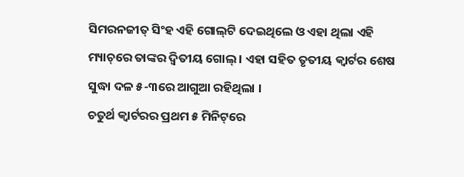ସିମରନଜୀତ୍ ସିଂହ ଏହି ଗୋଲ୍‌ଟି ଦେଇଥିଲେ ଓ ଏହା ଥିଲା ଏହି ମ୍ୟାଚ୍‌ରେ ତାଙ୍କର ଦ୍ୱିତୀୟ ଗୋଲ୍ । ଏହା ସହିତ ତୃତୀୟ କ୍ୱାର୍ଟର ଶେଷ ସୁଦ୍ଧା ଦଳ ୫-୩ରେ ଆଗୁଆ ରହିଥିଲା ।
ଚତୁର୍ଥ କ୍ୱାର୍ଟରର ପ୍ରଥମ ୫ ମିନିଟ୍‌ରେ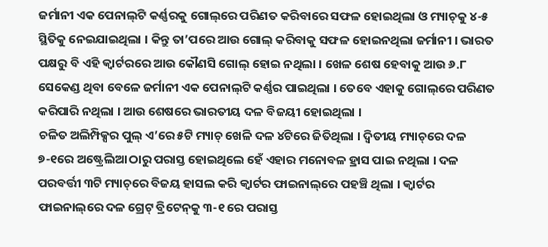ଜର୍ମାନୀ ଏକ ପେନାଲ୍‌ଟି କର୍ଣ୍ଣରକୁ ଗୋଲ୍‌ରେ ପରିଣତ କରିବାରେ ସଫଳ ହୋଇଥିଲା ଓ ମ୍ୟାଚ୍‌କୁ ୪-୫ ସ୍ଥିତିକୁ ନେଇଯାଇଥିଲା । କିନ୍ତୁ ତା’ପରେ ଆଉ ଗୋଲ୍ କରିବାକୁ ସଫଳ ହୋଇନଥିଲା ଜର୍ମାନୀ । ଭାରତ ପକ୍ଷରୁ ବି ଏହି କ୍ୱାର୍ଟରରେ ଆଉ କୌଣସି ଗୋଲ୍ ହୋଇ ନଥିଲା । ଖେଳ ଶେଷ ହେବାକୁ ଆଉ ୬.୮ ସେକେଣ୍ଡ ଥିବା ବେଳେ ଜର୍ମାନୀ ଏକ ପେନାଲ୍‌ଟି କର୍ଣ୍ଣର ପାଇଥିଲା । ତେବେ ଏହାକୁ ଗୋଲ୍‌ରେ ପରିଣତ କରିପାରି ନଥିଲା । ଆଉ ଶେଷରେ ଭାରତୀୟ ଦଳ ବିଜୟୀ ହୋଇଥିଲା ।
ଚଳିତ ଅଲିମ୍ପିକ୍ସର ପୁଲ୍ ଏ’ରେ ୫ଟି ମ୍ୟାଚ୍ ଖେଳି ଦଳ ୪ଟିରେ ଜିତିଥିଲା । ଦ୍ୱିତୀୟ ମ୍ୟାଚ୍‌ରେ ଦଳ ୭-୧ରେ ଅଷ୍ଟ୍ରେଲିଆ ଠାରୁ ପରାସ୍ତ ହୋଇଥିଲେ ହେଁ ଏହାର ମନୋବଳ ହ୍ରାସ ପାଇ ନଥିଲା । ଦଳ ପରବର୍ତ୍ତୀ ୩ଟି ମ୍ୟାଚ୍‌ରେ ବିଜୟ ହାସଲ କରି କ୍ୱାର୍ଟର ଫାଇନାଲ୍‌ରେ ପହଞ୍ଚି ଥିଲା । କ୍ୱାର୍ଟର ଫାଇନାଲ୍‌ରେ ଦଳ ଗ୍ରେଟ୍ ବ୍ରିଟେନ୍‌କୁ ୩-୧ ରେ ପରାସ୍ତ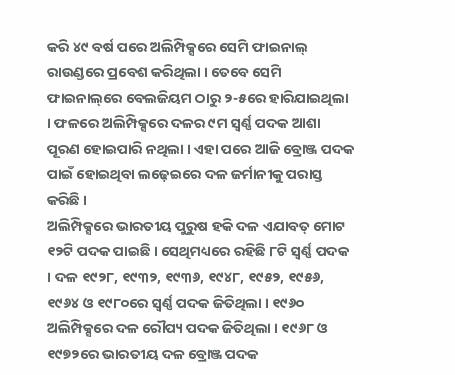କରି ୪୯ ବର୍ଷ ପରେ ଅଲିମ୍ପିକ୍ସରେ ସେମି ଫାଇନାଲ୍ ରାଉଣ୍ଡରେ ପ୍ରବେଶ କରିଥିଲା । ତେବେ ସେମି ଫାଇନାଲ୍‌ରେ ବେଲଜିୟମ ଠାରୁ ୨-୫ରେ ହାରିଯାଇଥିଲା । ଫଳରେ ଅଲିମ୍ପିକ୍ସରେ ଦଳର ୯ମ ସ୍ୱର୍ଣ୍ଣ ପଦକ ଆଶା ପୂରଣ ହୋଇପାରି ନଥିଲା । ଏହା ପରେ ଆଜି ବ୍ରୋଞ୍ଜ ପଦକ ପାଇଁ ହୋଇଥିବା ଲଢ଼େଇରେ ଦଳ ଜର୍ମାନୀକୁ ପରାସ୍ତ କରିଛି ।
ଅଲିମ୍ପିକ୍ସରେ ଭାରତୀୟ ପୁରୁଷ ହକି ଦଳ ଏଯାବତ୍ ମୋଟ ୧୨ଟି ପଦକ ପାଇଛି । ସେଥିମଧ୍ୟରେ ରହିଛି ୮ଟି ସ୍ୱର୍ଣ୍ଣ ପଦକ । ଦଳ ୧୯୨୮, ୧୯୩୨, ୧୯୩୬, ୧୯୪୮, ୧୯୫୨, ୧୯୫୬, ୧୯୬୪ ଓ ୧୯୮୦ରେ ସ୍ୱର୍ଣ୍ଣ ପଦକ ଜିତିଥିଲା । ୧୯୬୦ ଅଲିମ୍ପିକ୍ସରେ ଦଳ ରୌପ୍ୟ ପଦକ ଜିତିଥିଲା । ୧୯୬୮ ଓ ୧୯୭୨ରେ ଭାରତୀୟ ଦଳ ବ୍ରୋଞ୍ଜ ପଦକ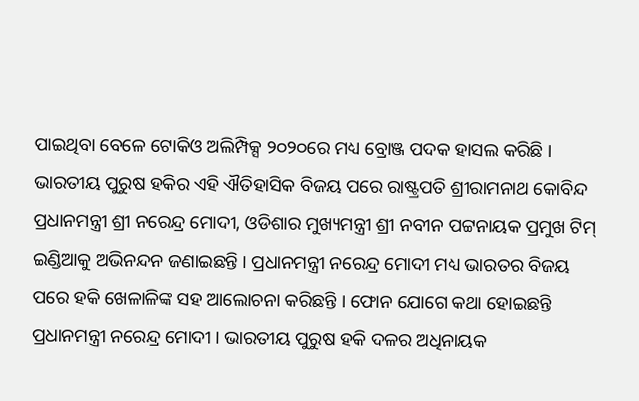ପାଇଥିବା ବେଳେ ଟୋକିଓ ଅଲିମ୍ପିକ୍ସ ୨୦୨୦ରେ ମଧ୍ୟ ବ୍ରୋଞ୍ଜ ପଦକ ହାସଲ କରିଛି ।
ଭାରତୀୟ ପୁରୁଷ ହକିର ଏହି ଐତିହାସିକ ବିଜୟ ପରେ ରାଷ୍ଟ୍ରପତି ଶ୍ରୀରାମନାଥ କୋବିନ୍ଦ ପ୍ରଧାନମନ୍ତ୍ରୀ ଶ୍ରୀ ନରେନ୍ଦ୍ର ମୋଦୀ, ଓଡିଶାର ମୁଖ୍ୟମନ୍ତ୍ରୀ ଶ୍ରୀ ନବୀନ ପଟ୍ଟନାୟକ ପ୍ରମୁଖ ଟିମ୍ ଇଣ୍ଡିଆକୁ ଅଭିନନ୍ଦନ ଜଣାଇଛନ୍ତି । ପ୍ରଧାନମନ୍ତ୍ରୀ ନରେନ୍ଦ୍ର ମୋଦୀ ମଧ୍ୟ ଭାରତର ବିଜୟ ପରେ ହକି ଖେଳାଳିଙ୍କ ସହ ଆଲୋଚନା କରିଛନ୍ତି । ଫୋନ ଯୋଗେ କଥା ହୋଇଛନ୍ତି ପ୍ରଧାନମନ୍ତ୍ରୀ ନରେନ୍ଦ୍ର ମୋଦୀ । ଭାରତୀୟ ପୁରୁଷ ହକି ଦଳର ଅଧିନାୟକ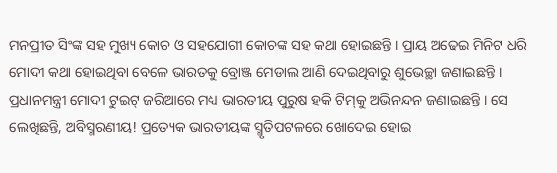ମନପ୍ରୀତ ସିଂଙ୍କ ସହ ମୁଖ୍ୟ କୋଚ ଓ ସହଯୋଗୀ କୋଚଙ୍କ ସହ କଥା ହୋଇଛନ୍ତି । ପ୍ରାୟ ଅଢେଇ ମିନିଟ ଧରି ମୋଦୀ କଥା ହୋଇଥିବା ବେଳେ ଭାରତକୁ ବ୍ରୋଞ୍ଜ ମେଡାଲ ଆଣି ଦେଇଥିବାରୁ ଶୁଭେଚ୍ଛା ଜଣାଇଛନ୍ତି । ପ୍ରଧାନମନ୍ତ୍ରୀ ମୋଦୀ ଟୁଇଟ୍ ଜରିଆରେ ମଧ୍ୟ ଭାରତୀୟ ପୁରୁଷ ହକି ଟିମ୍‌କୁ ଅଭିନନ୍ଦନ ଜଣାଇଛନ୍ତି । ସେ ଲେଖିଛନ୍ତି, ଅବିସ୍ମରଣୀୟ! ପ୍ରତ୍ୟେକ ଭାରତୀୟଙ୍କ ସ୍ମୃତିପଟଳରେ ଖୋଦେଇ ହୋଇ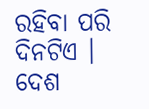ରହିବା ପରି ଦିନଟିଏ । ଦେଶ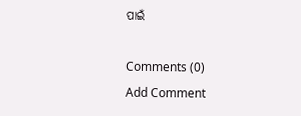ପାଇଁ

Comments (0)
Add Comment